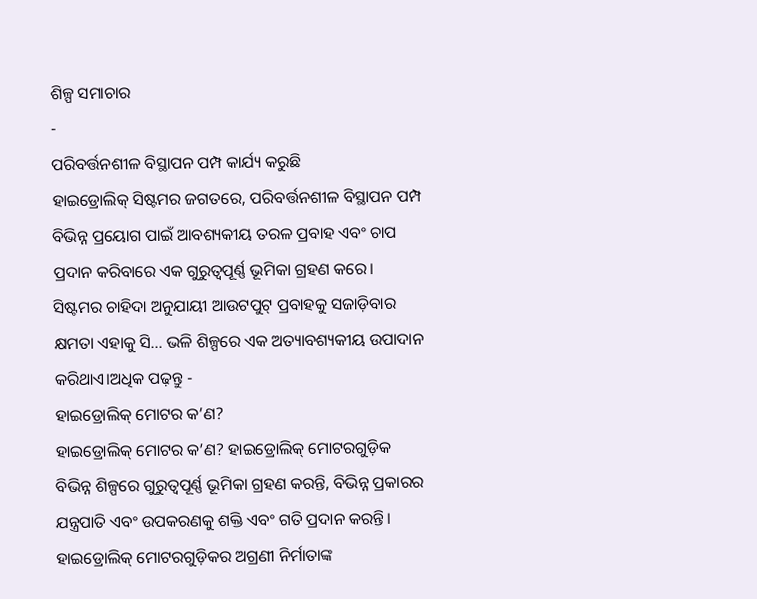ଶିଳ୍ପ ସମାଚାର
-
ପରିବର୍ତ୍ତନଶୀଳ ବିସ୍ଥାପନ ପମ୍ପ କାର୍ଯ୍ୟ କରୁଛି
ହାଇଡ୍ରୋଲିକ୍ ସିଷ୍ଟମର ଜଗତରେ, ପରିବର୍ତ୍ତନଶୀଳ ବିସ୍ଥାପନ ପମ୍ପ ବିଭିନ୍ନ ପ୍ରୟୋଗ ପାଇଁ ଆବଶ୍ୟକୀୟ ତରଳ ପ୍ରବାହ ଏବଂ ଚାପ ପ୍ରଦାନ କରିବାରେ ଏକ ଗୁରୁତ୍ୱପୂର୍ଣ୍ଣ ଭୂମିକା ଗ୍ରହଣ କରେ। ସିଷ୍ଟମର ଚାହିଦା ଅନୁଯାୟୀ ଆଉଟପୁଟ୍ ପ୍ରବାହକୁ ସଜାଡ଼ିବାର କ୍ଷମତା ଏହାକୁ ସି... ଭଳି ଶିଳ୍ପରେ ଏକ ଅତ୍ୟାବଶ୍ୟକୀୟ ଉପାଦାନ କରିଥାଏ।ଅଧିକ ପଢ଼ନ୍ତୁ -
ହାଇଡ୍ରୋଲିକ୍ ମୋଟର କ’ଣ?
ହାଇଡ୍ରୋଲିକ୍ ମୋଟର କ’ଣ? ହାଇଡ୍ରୋଲିକ୍ ମୋଟରଗୁଡ଼ିକ ବିଭିନ୍ନ ଶିଳ୍ପରେ ଗୁରୁତ୍ୱପୂର୍ଣ୍ଣ ଭୂମିକା ଗ୍ରହଣ କରନ୍ତି, ବିଭିନ୍ନ ପ୍ରକାରର ଯନ୍ତ୍ରପାତି ଏବଂ ଉପକରଣକୁ ଶକ୍ତି ଏବଂ ଗତି ପ୍ରଦାନ କରନ୍ତି। ହାଇଡ୍ରୋଲିକ୍ ମୋଟରଗୁଡ଼ିକର ଅଗ୍ରଣୀ ନିର୍ମାତାଙ୍କ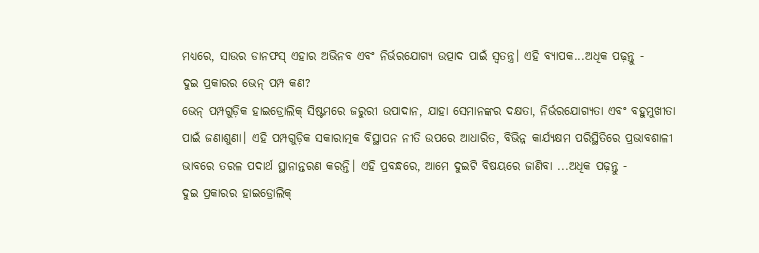ମଧ୍ୟରେ, ସାଉର ଡାନଫସ୍ ଏହାର ଅଭିନବ ଏବଂ ନିର୍ଭରଯୋଗ୍ୟ ଉତ୍ପାଦ ପାଇଁ ସ୍ୱତନ୍ତ୍ର। ଏହି ବ୍ୟାପକ...ଅଧିକ ପଢ଼ନ୍ତୁ -
ଦୁଇ ପ୍ରକାରର ଭେନ୍ ପମ୍ପ କଣ?
ଭେନ୍ ପମ୍ପଗୁଡ଼ିକ ହାଇଡ୍ରୋଲିକ୍ ସିଷ୍ଟମରେ ଜରୁରୀ ଉପାଦାନ, ଯାହା ସେମାନଙ୍କର ଦକ୍ଷତା, ନିର୍ଭରଯୋଗ୍ୟତା ଏବଂ ବହୁମୁଖୀତା ପାଇଁ ଜଣାଶୁଣା। ଏହି ପମ୍ପଗୁଡ଼ିକ ସକାରାତ୍ମକ ବିସ୍ଥାପନ ନୀତି ଉପରେ ଆଧାରିତ, ବିଭିନ୍ନ କାର୍ଯ୍ୟକ୍ଷମ ପରିସ୍ଥିତିରେ ପ୍ରଭାବଶାଳୀ ଭାବରେ ତରଳ ପଦାର୍ଥ ସ୍ଥାନାନ୍ତରଣ କରନ୍ତି। ଏହି ପ୍ରବନ୍ଧରେ, ଆମେ ଦୁଇଟି ବିଷୟରେ ଜାଣିବା ...ଅଧିକ ପଢ଼ନ୍ତୁ -
ଦୁଇ ପ୍ରକାରର ହାଇଡ୍ରୋଲିକ୍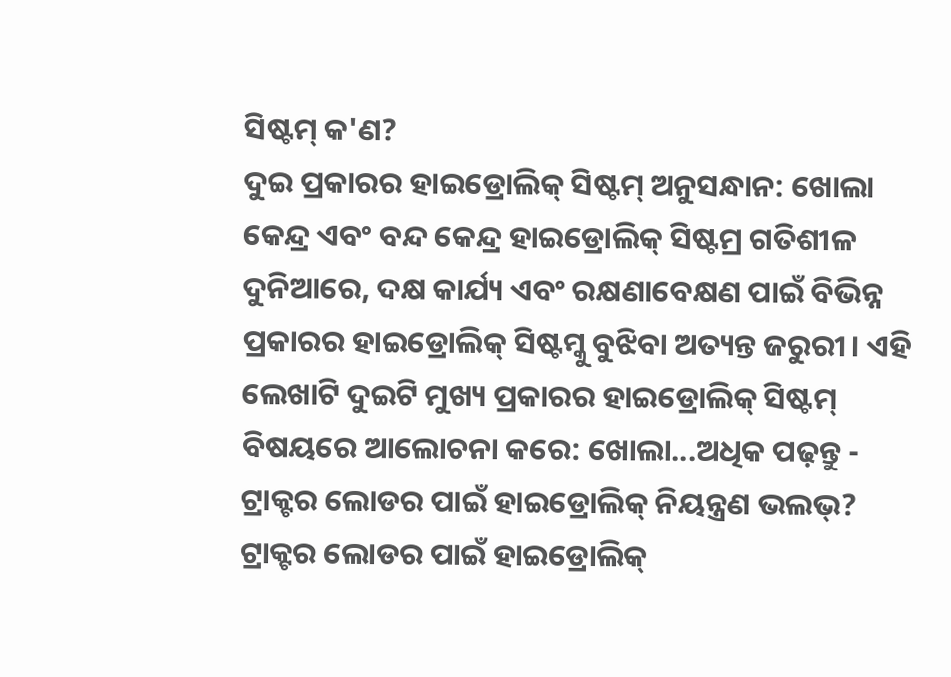ସିଷ୍ଟମ୍ କ'ଣ?
ଦୁଇ ପ୍ରକାରର ହାଇଡ୍ରୋଲିକ୍ ସିଷ୍ଟମ୍ ଅନୁସନ୍ଧାନ: ଖୋଲା କେନ୍ଦ୍ର ଏବଂ ବନ୍ଦ କେନ୍ଦ୍ର ହାଇଡ୍ରୋଲିକ୍ ସିଷ୍ଟମ୍ର ଗତିଶୀଳ ଦୁନିଆରେ, ଦକ୍ଷ କାର୍ଯ୍ୟ ଏବଂ ରକ୍ଷଣାବେକ୍ଷଣ ପାଇଁ ବିଭିନ୍ନ ପ୍ରକାରର ହାଇଡ୍ରୋଲିକ୍ ସିଷ୍ଟମ୍କୁ ବୁଝିବା ଅତ୍ୟନ୍ତ ଜରୁରୀ। ଏହି ଲେଖାଟି ଦୁଇଟି ମୁଖ୍ୟ ପ୍ରକାରର ହାଇଡ୍ରୋଲିକ୍ ସିଷ୍ଟମ୍ ବିଷୟରେ ଆଲୋଚନା କରେ: ଖୋଲା...ଅଧିକ ପଢ଼ନ୍ତୁ -
ଟ୍ରାକ୍ଟର ଲୋଡର ପାଇଁ ହାଇଡ୍ରୋଲିକ୍ ନିୟନ୍ତ୍ରଣ ଭଲଭ୍?
ଟ୍ରାକ୍ଟର ଲୋଡର ପାଇଁ ହାଇଡ୍ରୋଲିକ୍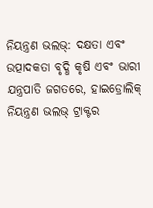ନିୟନ୍ତ୍ରଣ ଭଲଭ୍: ଦକ୍ଷତା ଏବଂ ଉତ୍ପାଦକତା ବୃଦ୍ଧି କୃଷି ଏବଂ ଭାରୀ ଯନ୍ତ୍ରପାତି ଜଗତରେ, ହାଇଡ୍ରୋଲିକ୍ ନିୟନ୍ତ୍ରଣ ଭଲଭ୍ ଟ୍ରାକ୍ଟର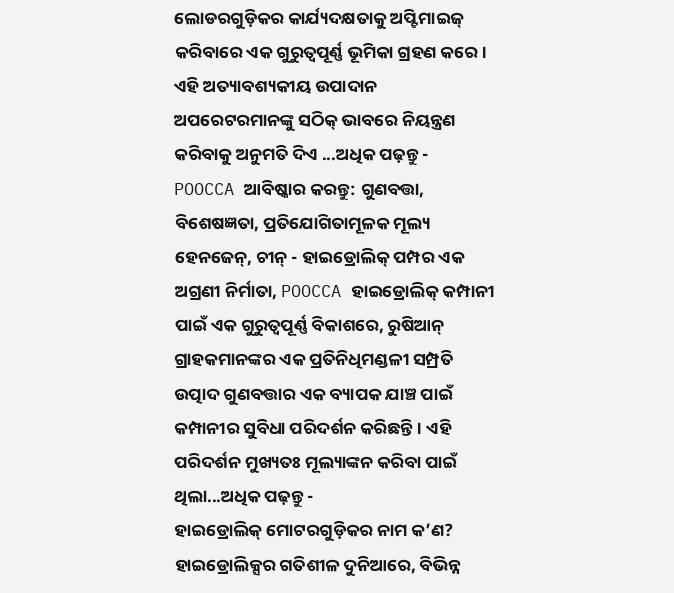ଲୋଡରଗୁଡ଼ିକର କାର୍ଯ୍ୟଦକ୍ଷତାକୁ ଅପ୍ଟିମାଇଜ୍ କରିବାରେ ଏକ ଗୁରୁତ୍ୱପୂର୍ଣ୍ଣ ଭୂମିକା ଗ୍ରହଣ କରେ। ଏହି ଅତ୍ୟାବଶ୍ୟକୀୟ ଉପାଦାନ ଅପରେଟରମାନଙ୍କୁ ସଠିକ୍ ଭାବରେ ନିୟନ୍ତ୍ରଣ କରିବାକୁ ଅନୁମତି ଦିଏ ...ଅଧିକ ପଢ଼ନ୍ତୁ -
POOCCA ଆବିଷ୍କାର କରନ୍ତୁ: ଗୁଣବତ୍ତା, ବିଶେଷଜ୍ଞତା, ପ୍ରତିଯୋଗିତାମୂଳକ ମୂଲ୍ୟ
ହେନଜେନ୍, ଚୀନ୍ - ହାଇଡ୍ରୋଲିକ୍ ପମ୍ପର ଏକ ଅଗ୍ରଣୀ ନିର୍ମାତା, POOCCA ହାଇଡ୍ରୋଲିକ୍ କମ୍ପାନୀ ପାଇଁ ଏକ ଗୁରୁତ୍ୱପୂର୍ଣ୍ଣ ବିକାଶରେ, ରୁଷିଆନ୍ ଗ୍ରାହକମାନଙ୍କର ଏକ ପ୍ରତିନିଧିମଣ୍ଡଳୀ ସମ୍ପ୍ରତି ଉତ୍ପାଦ ଗୁଣବତ୍ତାର ଏକ ବ୍ୟାପକ ଯାଞ୍ଚ ପାଇଁ କମ୍ପାନୀର ସୁବିଧା ପରିଦର୍ଶନ କରିଛନ୍ତି। ଏହି ପରିଦର୍ଶନ ମୁଖ୍ୟତଃ ମୂଲ୍ୟାଙ୍କନ କରିବା ପାଇଁ ଥିଲା...ଅଧିକ ପଢ଼ନ୍ତୁ -
ହାଇଡ୍ରୋଲିକ୍ ମୋଟରଗୁଡ଼ିକର ନାମ କ’ଣ?
ହାଇଡ୍ରୋଲିକ୍ସର ଗତିଶୀଳ ଦୁନିଆରେ, ବିଭିନ୍ନ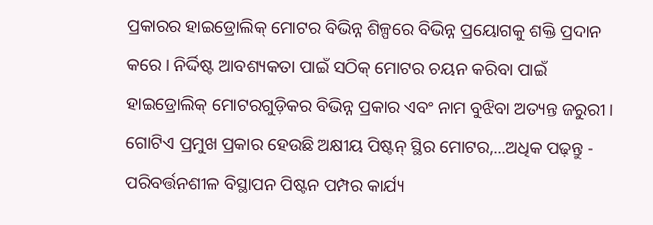ପ୍ରକାରର ହାଇଡ୍ରୋଲିକ୍ ମୋଟର ବିଭିନ୍ନ ଶିଳ୍ପରେ ବିଭିନ୍ନ ପ୍ରୟୋଗକୁ ଶକ୍ତି ପ୍ରଦାନ କରେ। ନିର୍ଦ୍ଦିଷ୍ଟ ଆବଶ୍ୟକତା ପାଇଁ ସଠିକ୍ ମୋଟର ଚୟନ କରିବା ପାଇଁ ହାଇଡ୍ରୋଲିକ୍ ମୋଟରଗୁଡ଼ିକର ବିଭିନ୍ନ ପ୍ରକାର ଏବଂ ନାମ ବୁଝିବା ଅତ୍ୟନ୍ତ ଜରୁରୀ। ଗୋଟିଏ ପ୍ରମୁଖ ପ୍ରକାର ହେଉଛି ଅକ୍ଷୀୟ ପିଷ୍ଟନ୍ ସ୍ଥିର ମୋଟର,...ଅଧିକ ପଢ଼ନ୍ତୁ -
ପରିବର୍ତ୍ତନଶୀଳ ବିସ୍ଥାପନ ପିଷ୍ଟନ ପମ୍ପର କାର୍ଯ୍ୟ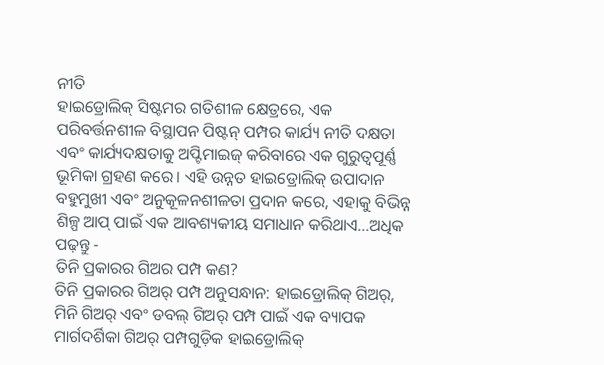ନୀତି
ହାଇଡ୍ରୋଲିକ୍ ସିଷ୍ଟମର ଗତିଶୀଳ କ୍ଷେତ୍ରରେ, ଏକ ପରିବର୍ତ୍ତନଶୀଳ ବିସ୍ଥାପନ ପିଷ୍ଟନ୍ ପମ୍ପର କାର୍ଯ୍ୟ ନୀତି ଦକ୍ଷତା ଏବଂ କାର୍ଯ୍ୟଦକ୍ଷତାକୁ ଅପ୍ଟିମାଇଜ୍ କରିବାରେ ଏକ ଗୁରୁତ୍ୱପୂର୍ଣ୍ଣ ଭୂମିକା ଗ୍ରହଣ କରେ। ଏହି ଉନ୍ନତ ହାଇଡ୍ରୋଲିକ୍ ଉପାଦାନ ବହୁମୁଖୀ ଏବଂ ଅନୁକୂଳନଶୀଳତା ପ୍ରଦାନ କରେ, ଏହାକୁ ବିଭିନ୍ନ ଶିଳ୍ପ ଆପ୍ ପାଇଁ ଏକ ଆବଶ୍ୟକୀୟ ସମାଧାନ କରିଥାଏ...ଅଧିକ ପଢ଼ନ୍ତୁ -
ତିନି ପ୍ରକାରର ଗିଅର ପମ୍ପ କଣ?
ତିନି ପ୍ରକାରର ଗିଅର୍ ପମ୍ପ ଅନୁସନ୍ଧାନ: ହାଇଡ୍ରୋଲିକ୍ ଗିଅର୍, ମିନି ଗିଅର୍ ଏବଂ ଡବଲ୍ ଗିଅର୍ ପମ୍ପ ପାଇଁ ଏକ ବ୍ୟାପକ ମାର୍ଗଦର୍ଶିକା ଗିଅର୍ ପମ୍ପଗୁଡ଼ିକ ହାଇଡ୍ରୋଲିକ୍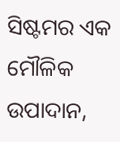ସିଷ୍ଟମର ଏକ ମୌଳିକ ଉପାଦାନ,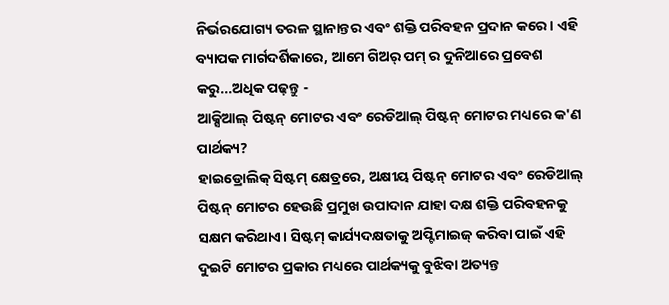ନିର୍ଭରଯୋଗ୍ୟ ତରଳ ସ୍ଥାନାନ୍ତର ଏବଂ ଶକ୍ତି ପରିବହନ ପ୍ରଦାନ କରେ। ଏହି ବ୍ୟାପକ ମାର୍ଗଦର୍ଶିକାରେ, ଆମେ ଗିଅର୍ ପମ୍ ର ଦୁନିଆରେ ପ୍ରବେଶ କରୁ...ଅଧିକ ପଢ଼ନ୍ତୁ -
ଆକ୍ସିଆଲ୍ ପିଷ୍ଟନ୍ ମୋଟର ଏବଂ ରେଡିଆଲ୍ ପିଷ୍ଟନ୍ ମୋଟର ମଧ୍ୟରେ କ'ଣ ପାର୍ଥକ୍ୟ?
ହାଇଡ୍ରୋଲିକ୍ ସିଷ୍ଟମ୍ କ୍ଷେତ୍ରରେ, ଅକ୍ଷୀୟ ପିଷ୍ଟନ୍ ମୋଟର ଏବଂ ରେଡିଆଲ୍ ପିଷ୍ଟନ୍ ମୋଟର ହେଉଛି ପ୍ରମୁଖ ଉପାଦାନ ଯାହା ଦକ୍ଷ ଶକ୍ତି ପରିବହନକୁ ସକ୍ଷମ କରିଥାଏ। ସିଷ୍ଟମ୍ କାର୍ଯ୍ୟଦକ୍ଷତାକୁ ଅପ୍ଟିମାଇଜ୍ କରିବା ପାଇଁ ଏହି ଦୁଇଟି ମୋଟର ପ୍ରକାର ମଧ୍ୟରେ ପାର୍ଥକ୍ୟକୁ ବୁଝିବା ଅତ୍ୟନ୍ତ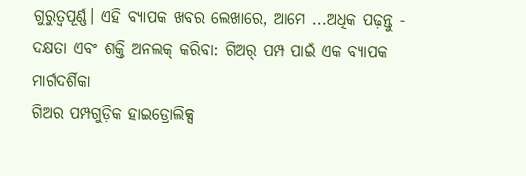ଗୁରୁତ୍ୱପୂର୍ଣ୍ଣ। ଏହି ବ୍ୟାପକ ଖବର ଲେଖାରେ, ଆମେ ...ଅଧିକ ପଢ଼ନ୍ତୁ -
ଦକ୍ଷତା ଏବଂ ଶକ୍ତି ଅନଲକ୍ କରିବା: ଗିଅର୍ ପମ୍ପ ପାଇଁ ଏକ ବ୍ୟାପକ ମାର୍ଗଦର୍ଶିକା
ଗିଅର ପମ୍ପଗୁଡ଼ିକ ହାଇଡ୍ରୋଲିକ୍ସ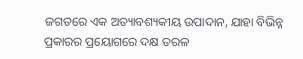ଜଗତରେ ଏକ ଅତ୍ୟାବଶ୍ୟକୀୟ ଉପାଦାନ, ଯାହା ବିଭିନ୍ନ ପ୍ରକାରର ପ୍ରୟୋଗରେ ଦକ୍ଷ ତରଳ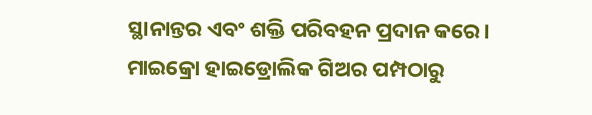ସ୍ଥାନାନ୍ତର ଏବଂ ଶକ୍ତି ପରିବହନ ପ୍ରଦାନ କରେ। ମାଇକ୍ରୋ ହାଇଡ୍ରୋଲିକ ଗିଅର ପମ୍ପଠାରୁ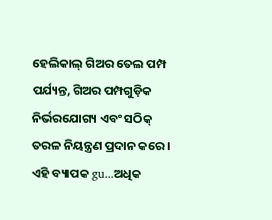ହେଲିକାଲ୍ ଗିଅର ତେଲ ପମ୍ପ ପର୍ଯ୍ୟନ୍ତ, ଗିଅର ପମ୍ପଗୁଡ଼ିକ ନିର୍ଭରଯୋଗ୍ୟ ଏବଂ ସଠିକ୍ ତରଳ ନିୟନ୍ତ୍ରଣ ପ୍ରଦାନ କରେ। ଏହି ବ୍ୟାପକ gu...ଅଧିକ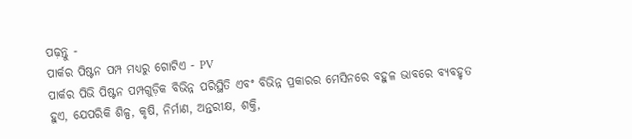ପଢ଼ନ୍ତୁ -
ପାର୍କର ପିଷ୍ଟନ ପମ୍ପ ମଧ୍ୟରୁ ଗୋଟିଏ - PV
ପାର୍କର ପିଭି ପିଷ୍ଟନ ପମ୍ପଗୁଡ଼ିକ ବିଭିନ୍ନ ପରିସ୍ଥିତି ଏବଂ ବିଭିନ୍ନ ପ୍ରକାରର ମେସିନରେ ବହୁଳ ଭାବରେ ବ୍ୟବହୃତ ହୁଏ, ଯେପରିକି ଶିଳ୍ପ, କୃଷି, ନିର୍ମାଣ, ଅନ୍ତରୀକ୍ଷ, ଶକ୍ତି,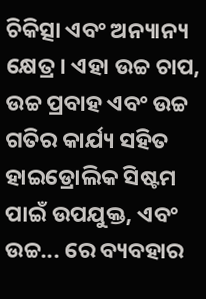ଚିକିତ୍ସା ଏବଂ ଅନ୍ୟାନ୍ୟ କ୍ଷେତ୍ର। ଏହା ଉଚ୍ଚ ଚାପ, ଉଚ୍ଚ ପ୍ରବାହ ଏବଂ ଉଚ୍ଚ ଗତିର କାର୍ଯ୍ୟ ସହିତ ହାଇଡ୍ରୋଲିକ ସିଷ୍ଟମ ପାଇଁ ଉପଯୁକ୍ତ, ଏବଂ ଉଚ୍ଚ... ରେ ବ୍ୟବହାର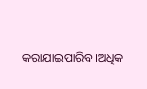କରାଯାଇପାରିବ।ଅଧିକ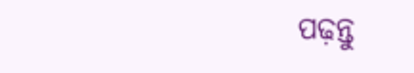ପଢ଼ନ୍ତୁ